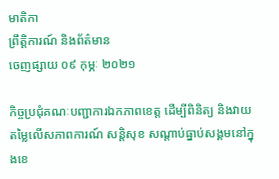មាតិកា
ព្រឹត្តិការណ៍ និងព័ត៌មាន
ចេញផ្សាយ ០៩ កុម្ភៈ ២០២១

កិច្ចប្រជុំគណៈបញ្ជាការឯកភាពខេត្ត ដើម្បីពិនិត្យ និងវាយតម្លៃលើសភាពការណ៍ សន្តិសុខ សណ្តាប់ធ្នាប់សង្គមនៅក្នុងខេ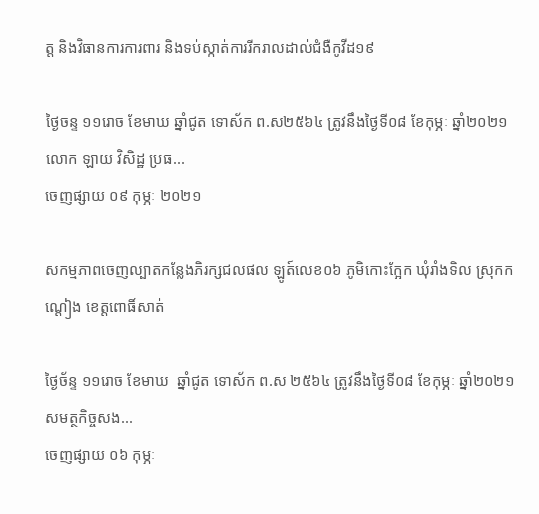ត្ត និងវិធានការការពារ និងទប់ស្កាត់ការរីករាលដាល់ជំងឺកូវីដ១៩

ថ្ងៃចន្ទ ១១រោច ខែមាឃ ឆ្នាំជូត ទោស័ក ព.ស២៥៦៤ ត្រូវនឹងថ្ងៃទី០៨ ខែកុម្ភៈ ឆ្នាំ២០២១ លោក ឡាយ វិសិដ្ឋ ប្រធ...
ចេញផ្សាយ ០៩ កុម្ភៈ ២០២១

សកម្មភាពចេញល្បាតកន្លែងភិរក្សជលផល ឡូត៍លេខ០៦ ភូមិកោះក្អែក ឃុំរាំងទិល ស្រុកកណ្ដៀង ខេត្តពោធិ៍សាត់

ថ្ងៃច័ន្ទ ១១រោច ខែមាឃ  ឆ្នាំជូត ទោស័ក ព.ស ២៥៦៤ ត្រូវនឹងថ្ងៃទី០៨ ខែកុម្ភៈ ឆ្នាំ២០២១ សមត្ថកិច្ចសង...
ចេញផ្សាយ ០៦ កុម្ភៈ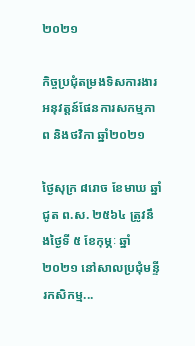២០២១

កិច្ចប្រជុំតម្រងទិសការងារអនុវត្តន៍ផែនការសកម្មភាព និងថវិកា ឆ្នាំ២០២១

ថ្ងៃសុក្រ ៨រោច ខែមាឃ ឆ្នាំជូត ព.ស. ២៥៦៤ ត្រូវនឹងថ្ងៃទី ៥ ខែកុម្ភៈ ឆ្នាំ២០២១ នៅសាលប្រជុំមន្ទីរកសិកម្ម...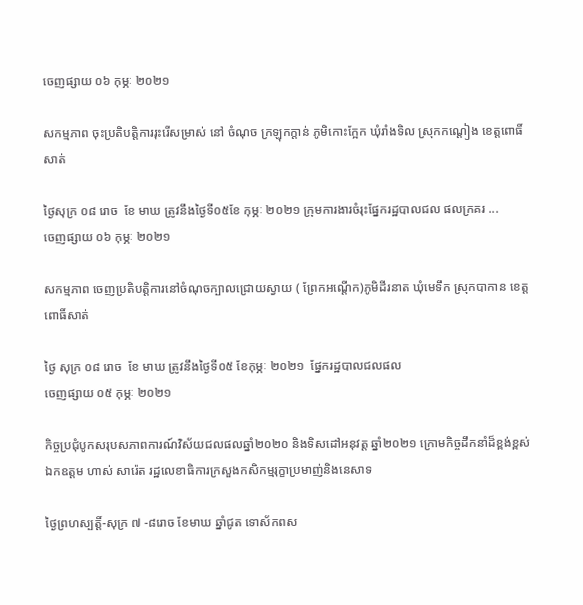ចេញផ្សាយ ០៦ កុម្ភៈ ២០២១

សកម្មភាព ចុះប្រតិបត្តិការរុះរើសម្រាស់ នៅ ចំណុច ក្រឡុកក្ដាន់ ភូមិកោះក្អែក ឃុំរាំងទិល ស្រុកកណ្ដៀង ខេត្តពោធិ៍សាត់

ថ្ងៃសុក្រ ០៨ រោច  ខែ មាឃ ត្រូវនឹងថ្ងៃទី០៥ខែ កុម្ភៈ ២០២១ ក្រុមការងារចំរុះផ្នែករដ្ឋបាលជល ផលក្រគរ ...
ចេញផ្សាយ ០៦ កុម្ភៈ ២០២១

សកម្មភាព ចេញប្រតិបត្តិការនៅចំណុចក្បាលជ្រោយស្វាយ ( ព្រែកអណ្តើក)ភូមិដីរនាត ឃុំមេទឹក ស្រុកបាកាន ខេត្តពោធិ៍សាត់

ថ្ងៃ សុក្រ ០៨ រោច  ខែ មាឃ ត្រូវនឹងថ្ងៃទី០៥ ខែកុម្ភៈ ២០២១  ផ្នែករដ្ឋបាលជលផល
ចេញផ្សាយ ០៥ កុម្ភៈ ២០២១

កិច្ចប្រជុំបូកសរុបសភាពការណ៍វិស័យជលផលឆ្នាំ២០២០ និងទិសដៅអនុវត្ត ឆ្នាំ២០២១ ក្រោមកិច្ចដឹកនាំដ៏ខ្ពង់ខ្ពស់ ឯកឧត្តម ហាស់ សារ៉េត រដ្ឋលេខាធិការក្រសួងកសិកម្មរុក្ខាប្រមាញ់និងនេសាទ

ថ្ងៃព្រហស្បត្តិ៍-សុក្រ ៧ -៨រោច ខែមាឃ ឆ្នាំជូត ទោស័កពស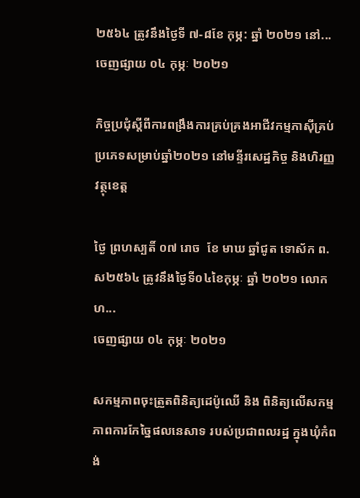២៥៦៤ ត្រូវនឹងថ្ងៃទី ៧-៨ខែ កុម្ភ: ឆ្នាំ ២០២១ នៅ...
ចេញផ្សាយ ០៤ កុម្ភៈ ២០២១

កិច្ចប្រជុំស្តីពីការពង្រឹងការគ្រប់គ្រងអាជីវកម្មភាស៊ីគ្រប់ប្រភេទសម្រាប់ឆ្នាំ២០២១ នៅមន្ទីរសេដ្ឋកិច្ច និងហិរញ្ញវត្ថុខេត្ត

ថ្ងៃ ព្រហស្បតិ៍ ០៧ រោច  ខែ មាឃ ឆ្នាំជូត ទោស័ក ព.ស២៥៦៤ ត្រូវនឹងថ្ងៃទី០៤ខៃកុម្ភៈ ឆ្នាំ ២០២១ លោក ហ...
ចេញផ្សាយ ០៤ កុម្ភៈ ២០២១

សកម្មភាពចុះត្រួតពិនិត្យដេប៉ូឈើ និង ពិនិត្យលើសកម្មភាពការកែច្នៃផលនេសាទ របស់ប្រជាពលរដ្ឋ ក្នុងឃុំកំពង់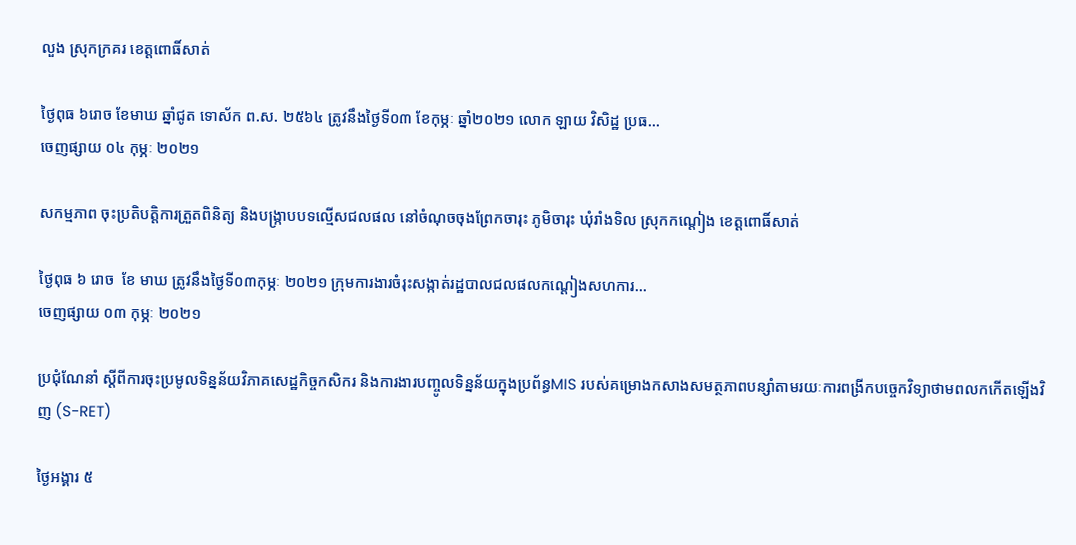លួង ស្រុកក្រគរ ខេត្តពោធិ៍សាត់

ថ្ងៃពុធ ៦រោច ខែមាឃ ឆ្នាំជូត ទោស័ក ព.ស. ២៥៦៤ ត្រូវនឹងថ្ងៃទី០៣ ខែកុម្ភៈ ឆ្នាំ២០២១ លោក ឡាយ វិសិដ្ឋ ប្រធ...
ចេញផ្សាយ ០៤ កុម្ភៈ ២០២១

សកម្មភាព ចុះប្រតិបត្តិការត្រួតពិនិត្យ និងបង្រ្កាបបទល្មើសជលផល នៅចំណុចចុងព្រែកចារុះ ភូមិចារុះ ឃុំរាំងទិល ស្រុកកណ្ដៀង ខេត្តពោធិ៍សាត់

ថ្ងៃពុធ ៦ រោច  ខែ មាឃ ត្រូវនឹងថ្ងៃទី០៣កុម្ភៈ ២០២១ ក្រុមការងារចំរុះសង្កាត់រដ្ឋបាលជលផលកណ្ដៀងសហការ...
ចេញផ្សាយ ០៣ កុម្ភៈ ២០២១

ប្រជុំណែនាំ ស្តីពីការចុះប្រមូលទិន្នន័យវិភាគសេដ្ឋកិច្ចកសិករ និងការងារបញ្ចូលទិន្នន័យក្នុងប្រព័ន្ធMIS របស់គម្រោងកសាងសមត្ថភាពបន្សាំតាមរយៈការពង្រីកបច្ចេកវិទ្យាថាមពលកកើតឡើងវិញ (S-RET)

ថ្ងៃអង្គារ ៥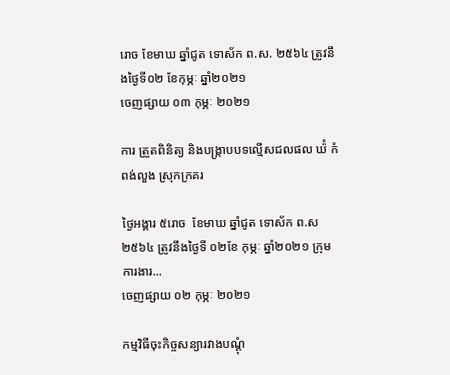រោច ខែមាឃ ឆ្នាំជូត ទោស័ក ព.ស. ២៥៦៤ ត្រូវនឹងថ្ងៃទី០២ ខែកុម្ភៈ ឆ្នាំ២០២១
ចេញផ្សាយ ០៣ កុម្ភៈ ២០២១

ការ ត្រួតពិនិត្យ និងបង្រ្កាបបទល្មើសជលផល ឃ៉ំ កំពង់លួង ស្រុកក្រគរ

ថ្ងៃអង្គារ ៥រោច  ខែមាឃ ឆ្នាំជូត ទោស័ក ព.ស ២៥៦៤ ត្រូវនឹងថ្ងៃទី ០២ខែ កុម្ភៈ ឆ្នាំ២០២១ ក្រុមការងារ...
ចេញផ្សាយ ០២ កុម្ភៈ ២០២១

កម្មវិធីចុះកិច្ចសន្យារវាងបណ្តុំ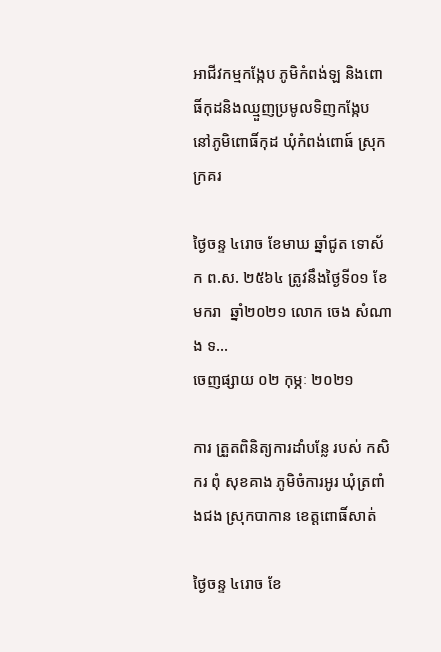អាជីវកម្មកង្កែប ភូមិកំពង់ឡ និងពោធិ៍កុដនិងឈ្មួញប្រមូលទិញកង្កែប នៅភូមិពោធិ៍កុដ ឃុំកំពង់ពោធ៍ ស្រុកក្រគរ

ថ្ងៃចន្ទ ៤រោច ខែមាឃ ឆ្នាំជូត ទោស័ក ព.ស. ២៥៦៤ ត្រូវនឹងថ្ងៃទី០១ ខែមករា  ឆ្នាំ២០២១ លោក ចេង សំណាង ទ...
ចេញផ្សាយ ០២ កុម្ភៈ ២០២១

ការ ត្រួតពិនិត្យការដាំបន្លែ របស់ កសិករ ពុំ សុខគាង ភូមិចំការអូរ ឃុំត្រពាំងជង ស្រុកបាកាន ខេត្តពោធិ៍សាត់

ថ្ងៃចន្ទ ៤រោច ខែ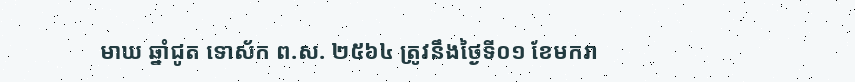មាឃ ឆ្នាំជូត ទោស័ក ព.ស. ២៥៦៤ ត្រូវនឹងថ្ងៃទី០១ ខែមករា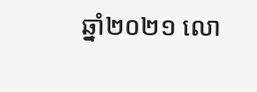ឆ្នាំ២០២១ លោ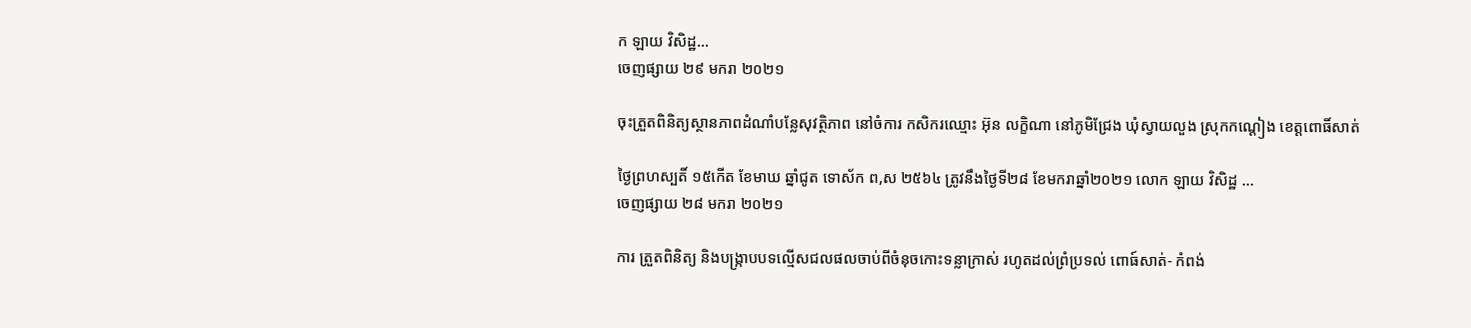ក ឡាយ វិសិដ្ឋ...
ចេញផ្សាយ ២៩ មករា ២០២១

ចុះត្រួតពិនិត្យស្ថានភាពដំណាំបន្លែសុវត្ថិភាព នៅចំការ កសិករឈ្មោះ អ៊ុន លក្ខិណា នៅភូមិជ្រែង ឃុំស្វាយលួង ស្រុកកណ្តៀង ខេត្តពោធិ៍សាត់

ថ្ងៃព្រហស្បតិ៍ ១៥កើត ខែមាឃ ឆ្នាំជូត ទោស័ក ព,ស ២៥៦៤ ត្រូវនឹងថ្ងៃទី២៨ ខែមករាឆ្នាំ២០២១ លោក ឡាយ វិសិដ្ឋ ...
ចេញផ្សាយ ២៨ មករា ២០២១

ការ ត្រួតពិនិត្យ និងបង្រ្កាបបទល្មើសជលផលចាប់ពីចំនុចកោះទន្លាក្រាស់ រហូតដល់ព្រំប្រទល់ ពោធ៍សាត់- កំពង់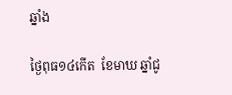ឆ្នាំង

ថ្ងៃពុធ១៤កើត  ខែមាឃ ឆ្នាំជូ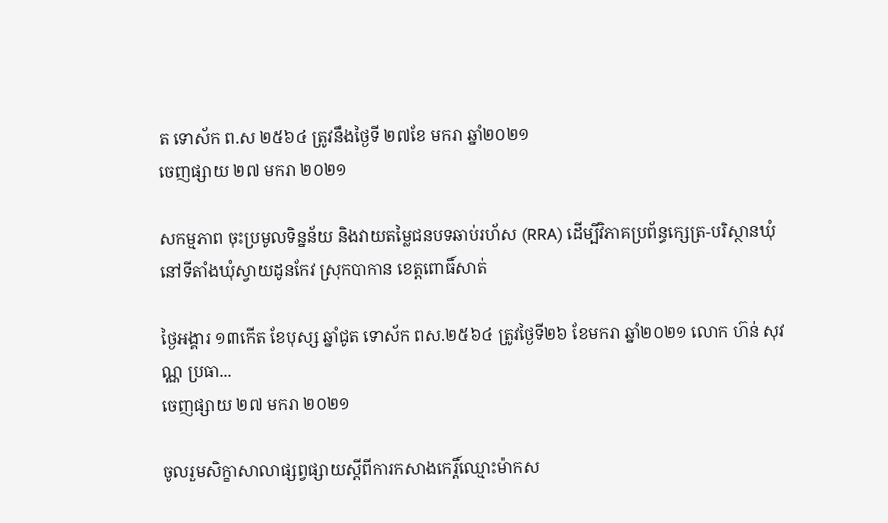ត ទោស័ក ព.ស ២៥៦៤ ត្រូវនឹងថ្ងៃទី ២៧ខែ មករា ឆ្នាំ២០២១
ចេញផ្សាយ ២៧ មករា ២០២១

សកម្មភាព ចុះប្រមូលទិន្នន័យ និងវាយតម្លៃជនបទឆាប់រហ័ស (RRA) ដើម្បីវិភាគប្រព័ន្ធក្សេត្រ-បរិស្ថានឃុំ នៅទីតាំងឃុំស្វាយដូនកែវ ស្រុកបាកាន ខេត្តពោធិ៍សាត់

ថ្ងៃអង្គារ ១៣កើត ខែបុស្ស ឆ្នាំជូត ទោស័ក ពស.២៥៦៤ ត្រូវថ្ងៃទី២៦ ខែមករា ឆ្នាំ២០២១ លោក ហ៊ន់ សុវណ្ណ ប្រធា...
ចេញផ្សាយ ២៧ មករា ២០២១

ចូលរួមសិក្ខាសាលាផ្សព្វផ្សាយស្តីពីការកសាងកេរ្តិ៍ឈ្មោះម៉ាកស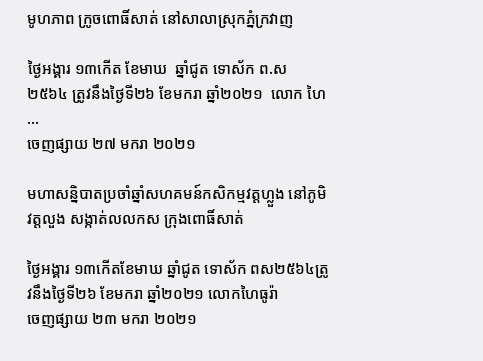មូហភាព ក្រូចពោធិ៍សាត់ នៅសាលាស្រុកភ្នំក្រវាញ

ថ្ងៃអង្គារ ១៣កើត ខែមាឃ  ឆ្នាំជូត ទោស័ក ព.ស ២៥៦៤ ត្រូវនឹងថ្ងៃទី២៦ ខែមករា ឆ្នាំ២០២១  លោក ហៃ ...
ចេញផ្សាយ ២៧ មករា ២០២១

មហាសន្និបាតប្រចាំឆ្នាំសហគមន៍កសិកម្មវត្តហ្លួង នៅភូមិវត្តលួង សង្កាត់លលកស ក្រុងពោធិ៍សាត់

ថ្ងៃអង្គារ ១៣កើតខែមាឃ ឆ្នាំជូត ទោស័ក ពស២៥៦៤ត្រូវនឹងថ្ងៃទី២៦ ខែមករា ឆ្នាំ២០២១ លោកហៃធូរ៉ា
ចេញផ្សាយ ២៣ មករា ២០២១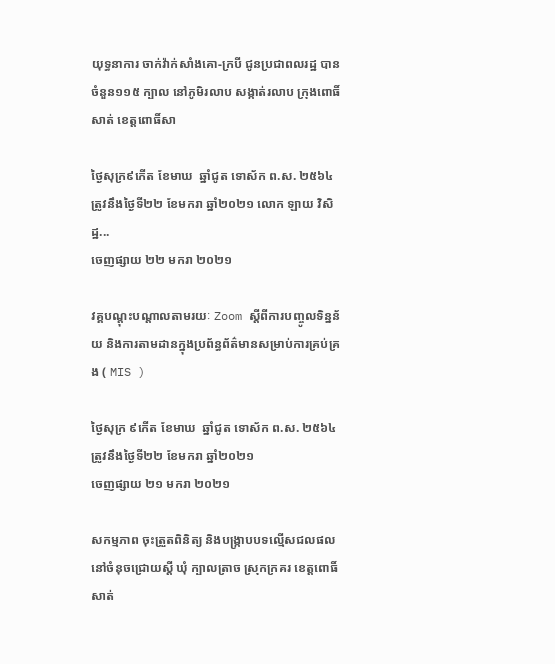យុទ្ធនាការ ចាក់វ៉ាក់សាំងគោ-ក្របី ជូនប្រជាពលរដ្ឋ បានចំនួន១១៥ ក្បាល នៅភូមិរលាប សង្កាត់រលាប ក្រុងពោធិ៍សាត់ ខេត្តពោធិ៍សា

ថ្ងៃសុក្រ៩កើត ខែមាឃ  ឆ្នាំជូត ទោស័ក ព.ស. ២៥៦៤ ត្រូវនឹងថ្ងៃទី២២ ខែមករា ឆ្នាំ២០២១ លោក ឡាយ វិសិដ្ឋ...
ចេញផ្សាយ ២២ មករា ២០២១

វគ្គបណ្តុះបណ្តាលតាមរយៈ Zoom ស្តីពីការបញ្ចូលទិន្នន័យ និងការតាមដានក្នុងប្រព័ន្ធព័ត៌មានសម្រាប់ការគ្រប់គ្រង ( MIS )

ថ្ងៃសុក្រ ៩កើត ខែមាឃ  ឆ្នាំជូត ទោស័ក ព.ស. ២៥៦៤ ត្រូវនឹងថ្ងៃទី២២ ខែមករា ឆ្នាំ២០២១
ចេញផ្សាយ ២១ មករា ២០២១

សកម្មភាព ចុះត្រួតពិនិត្យ និងបង្រ្កាបបទល្មើសជលផល នៅចំនុចជ្រោយស្ដី ឃុំ ក្បាលត្រាច ស្រុកក្រគរ ខេត្តពោធិ៍សាត់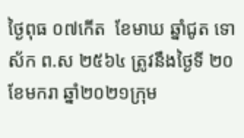ថ្ងៃពុធ ០៧កើត  ខែមាឃ ឆ្នាំជូត ទោស័ក ព.ស ២៥៦៤ ត្រូវនឹងថ្ងៃទី ២០ ខែមករា ឆ្នាំ២០២១ក្រុម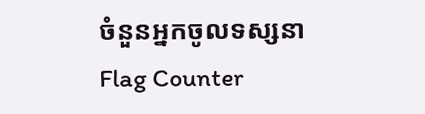ចំនួនអ្នកចូលទស្សនា
Flag Counter